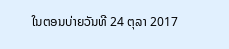ໃນຕອນບ່າຍວັນທີ 24 ຕຸລາ 2017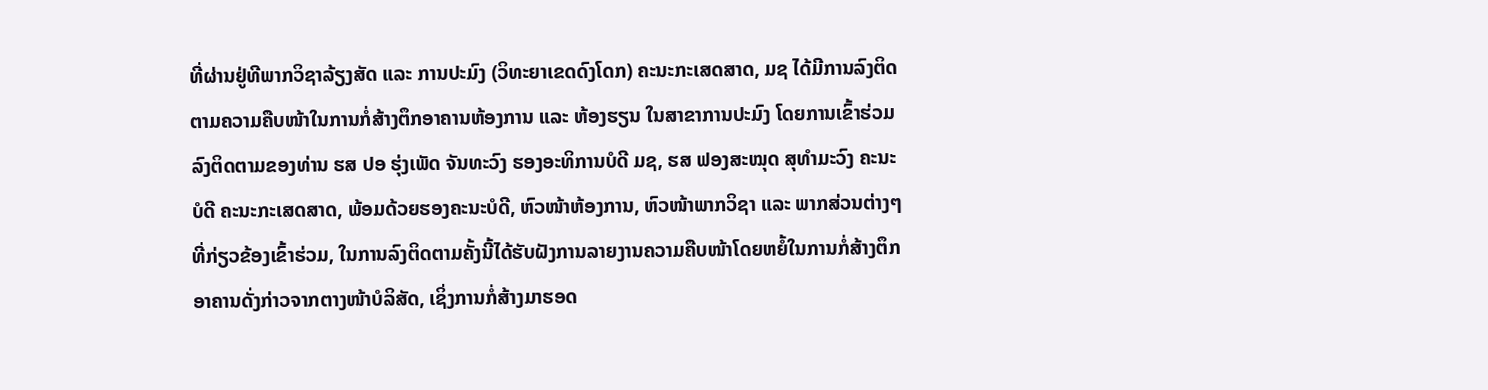ທີ່ຜ່ານຢູ່ທີພາກວິຊາລ້ຽງສັດ ແລະ ການປະມົງ (ວິທະຍາເຂດດົງໂດກ) ຄະນະກະເສດສາດ, ມຊ ໄດ້ມີການລົງຕິດຕາມຄວາມຄືບໜ້າໃນການກໍ່ສ້າງຕຶກອາຄານຫ້ອງການ ແລະ ຫ້ອງຮຽນ ໃນສາຂາການປະມົງ ໂດຍການເຂົ້າຮ່ວມລົງຕິດຕາມຂອງທ່ານ ຮສ ປອ ຮຸ່ງເພັດ ຈັນທະວົງ ຮອງອະທິການບໍດີ ມຊ, ຮສ ຟອງສະໝຸດ ສຸທຳມະວົງ ຄະນະບໍດີ ຄະນະກະເສດສາດ, ພ້ອມດ້ວຍຮອງຄະນະບໍດີ, ຫົວໜ້າຫ້ອງການ, ຫົວໜ້າພາກວິຊາ ແລະ ພາກສ່ວນຕ່າງໆທີ່ກ່ຽວຂ້ອງເຂົ້າຮ່ວມ, ໃນການລົງຕິດຕາມຄັ້ງນີ້ໄດ້ຮັບຝັງການລາຍງານຄວາມຄືບໜ້າໂດຍຫຍໍ້ໃນການກໍ່ສ້າງຕຶກອາຄານດັ່ງກ່າວຈາກຕາງໜ້າບໍລິສັດ, ເຊິ່ງການກໍ່ສ້າງມາຮອດ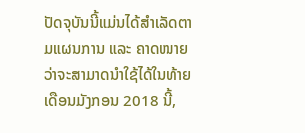ປັດຈຸບັນນີ້ແມ່ນໄດ້ສຳເລັດຕາມແຜນການ ແລະ ຄາດໜາຍວ່າຈະສາມາດນຳໃຊ້ໄດ້ໃນທ້າຍເດືອນມັງກອນ 2018 ນີ້,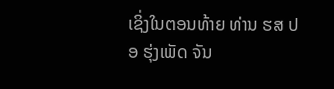ເຊິ່ງໃນຕອນທ້າຍ ທ່ານ ຮສ ປອ ຮຸ່ງເພັດ ຈັນ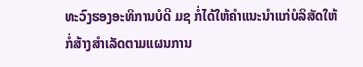ທະວົງຮອງອະທິການບໍດີ ມຊ ກໍ່ໄດ້ໃຫ້ຄຳແນະນຳແກ່ບໍລິສັດໃຫ້ກໍ່ສ້າງສຳເລັດຕາມແຜນການ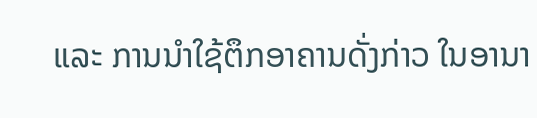ແລະ ການນຳໃຊ້ຕຶກອາຄານດັ່ງກ່າວ ໃນອານາ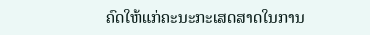ຄົດໃຫ້ແກ່ຄະນະກະເສດສາດໃນການ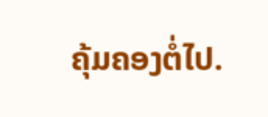ຄຸ້ມຄອງຕໍ່ໄປ.